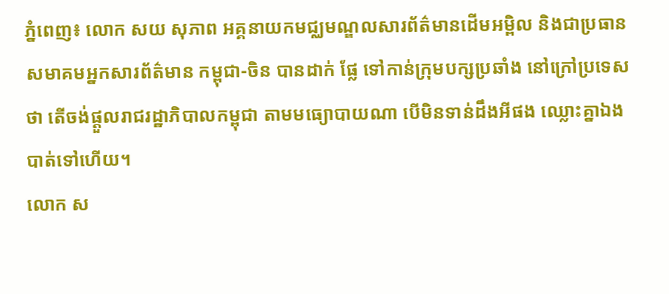ភ្នំពេញ៖ លោក សយ សុភាព អគ្គនាយកមជ្ឈមណ្ឌលសារព័ត៌មានដើមអម្ពិល និងជាប្រធានសមាគមអ្នកសារព័ត៌មាន កម្ពុជា-ចិន បានដាក់ ផ្លែ ទៅកាន់ក្រុមបក្សប្រឆាំង នៅក្រៅប្រទេសថា តើចង់ផ្ដួលរាជរដ្ឋាភិបាលកម្ពុជា តាមមធ្យោបាយណា បើមិនទាន់ដឹងអីផង ឈ្លោះគ្នាឯងបាត់ទៅហើយ។
លោក ស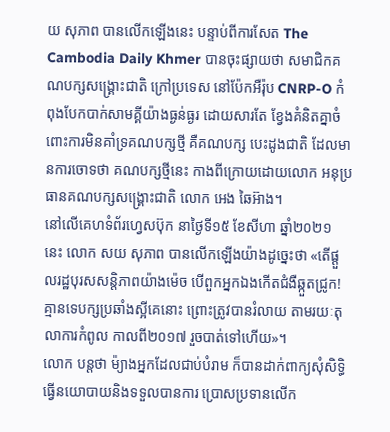យ សុភាព បានលើកឡើងនេះ បន្ទាប់ពីការសែត The Cambodia Daily Khmer បានចុះផ្សាយថា សមាជិកគណបក្សសង្គ្រោះជាតិ ក្រៅប្រទេស នៅប៉ែកអឺរ៉ុប CNRP-O កំពុងបែកបាក់សាមគ្គីយ៉ាងធ្ងន់ធ្ងរ ដោយសារតែ ខ្វែងគំនិតគ្នាចំពោះការមិនគាំទ្រគណបក្សថ្មី គឺគណបក្ស បេះដូងជាតិ ដែលមានការចោទថា គណបក្សថ្មីនេះ កាងពីក្រោយដោយលោក អនុប្រធានគណបក្សសង្គ្រោះជាតិ លោក អេង ឆៃអ៊ាង។
នៅលើគេហទំព័រហ្វេសប៊ុក នាថ្ងៃទី១៥ ខែសីហា ឆ្នាំ២០២១ នេះ លោក សយ សុភាព បានលើកឡើងយ៉ាងដូច្នេះថា «តើផ្តួលរដ្ឋបុរសសន្តិភាពយ៉ាងម៉េច បើពួកអ្នកឯងកើតជំងឺឆ្កួតជ្រូក! គ្មានទេបក្សប្រឆាំងស្អីគេនោះ ព្រោះត្រូវបានរំលាយ តាមរយៈតុលាការកំពូល កាលពី២០១៧ រួចបាត់ទៅហើយ»។
លោក បន្តថា ម៉្យាងអ្នកដែលជាប់បំរាម ក៏បានដាក់ពាក្យសុំសិទ្ធិ ធ្វើនយោបាយនិងទទួលបានការ ប្រោសប្រទានលើក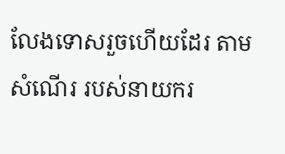លែងទោសរួចហើយដែរ តាមសំណើរ របស់នាយករ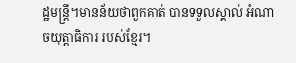ដ្ឋមន្ត្រី។មានន័យថាពួកគាត់ បានទទួលស្គាល់ អំណាចយុត្តាធិការ របស់ខ្មែរ។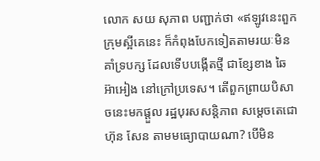លោក សយ សុភាព បញ្ជាក់ថា «ឥឡូវនេះពួកក្រុមស្អីគេនេះ ក៏កំពុងបែកទៀតតាមរយៈមិនគាំទ្របក្ស ដែលទើបបង្កើតថ្មី ជាខ្សែខាង ឆៃ អ៊ាអៀង នៅក្រៅប្រទេស។ តើពួកព្រាយបិសាចនេះមកផ្តួល រដ្ឋបុរសសន្តិភាព សម្តេចតេជោ ហ៊ុន សែន តាមមធ្យោបាយណា? បើមិន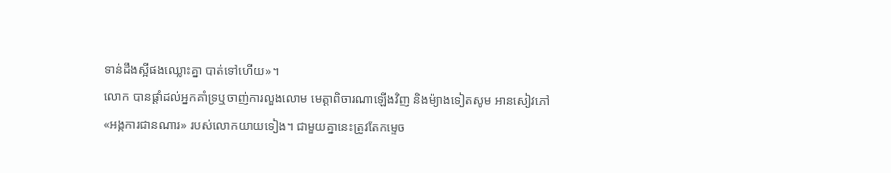ទាន់ដឹងស្អីផងឈ្លោះគ្នា បាត់ទៅហើយ»។
លោក បានផ្ដាំដល់អ្នកគាំទ្រឬចាញ់ការលួងលោម មេត្តាពិចារណាឡើងវិញ និងម៉្យាងទៀតសូម អានសៀវភៅ «អង្កការជានណារ» របស់លោកយាយទៀង។ ជាមួយគ្នានេះត្រូវតែកម្ទេច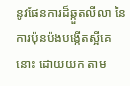នូវផែនការដ៏ឆ្កួតលីលា នៃការប៉ុនប៉ងបង្កើតស្អីគេនោះ ដោយយក តាម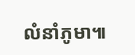លំនាំភូមា៕